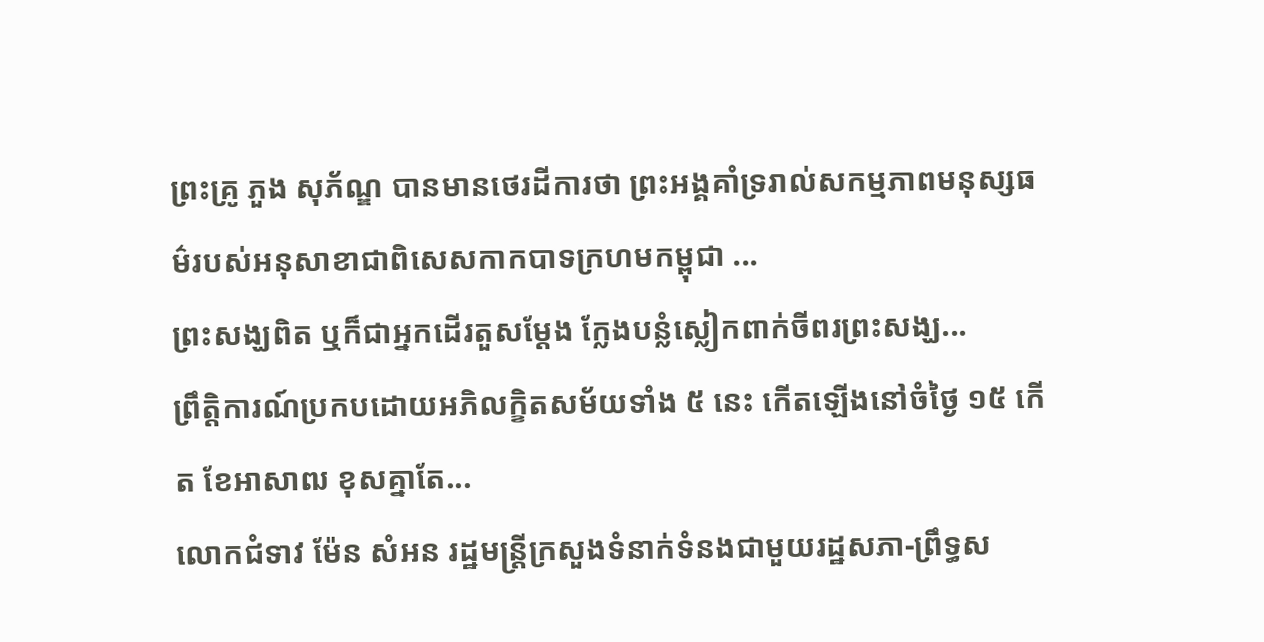ព្រះគ្រូ ភួង សុភ័ណ្ឌ បានមានថេរដីការថា ព្រះអង្គគាំទ្ររាល់សកម្មភាពមនុស្សធម៌របស់អនុសាខាជាពិសេសកាកបាទក្រហមកម្ពុជា ...
ព្រះសង្ឃពិត ឬក៏ជាអ្នកដើរតួសម្ដែង ក្លែងបន្លំស្លៀកពាក់ចីពរព្រះសង្ឃ...
ព្រឹត្តិការណ៍ប្រកបដោយអភិលក្ខិតសម័យទាំង ៥ នេះ កើតឡើងនៅចំថ្ងៃ ១៥ កើត ខែអាសាឍ ខុសគ្នាតែ...
លោកជំទាវ ម៉ែន សំអន រដ្ឋមន្ត្រីក្រសួងទំនាក់ទំនងជាមួយរដ្ឋសភា-ព្រឹទ្ធស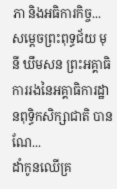ភា និងអធិការកិច្ច...
សម្ដេចព្រះពុទ្ធជ័យ មុនី ឃឹមសន ព្រះអគ្គាធិការរងនៃអគ្គាធិការដ្ឋានពុទ្ធិកសិក្សាជាតិ បានណែ...
ដាំកូនឈើគ្រ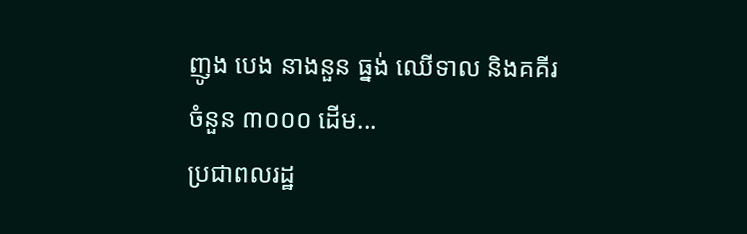ញូង បេង នាងនួន ធ្នង់ ឈើទាល និងគគីរចំនួន ៣០០០ ដើម...
ប្រជាពលរដ្ឋ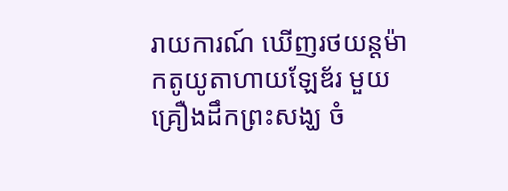រាយការណ៍ ឃើញរថយន្តម៉ាកតូយូតាហាយឡែឌ័រ មួយគ្រឿងដឹកព្រះសង្ឃ ចំ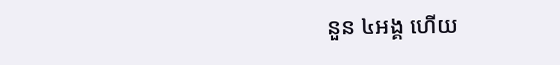នួន ៤អង្គ ហើយ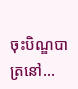ចុះបិណ្ឌបាត្រនៅ...